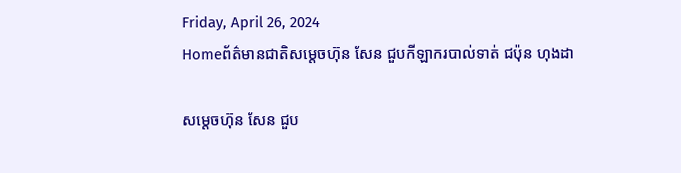Friday, April 26, 2024
Homeព័ត៌មានជាតិសម្តេចហ៊ុន សែន ជួបកីឡាករបាល់ទាត់ ជប៉ុន ហុងដា

សម្តេចហ៊ុន សែន ជួប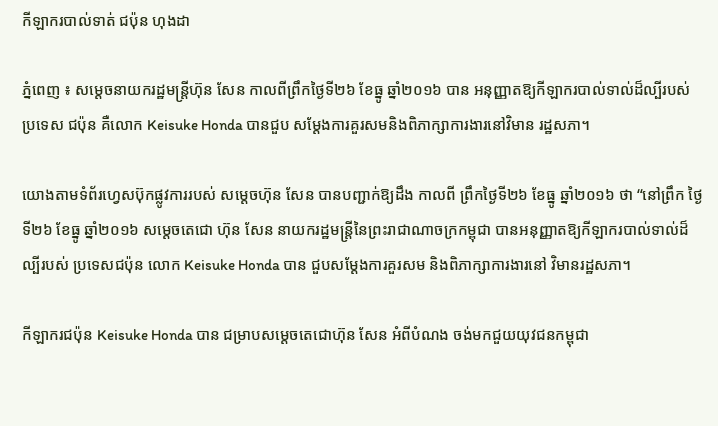កីឡាករបាល់ទាត់ ជប៉ុន ហុងដា

ភ្នំពេញ ៖ សម្តេចនាយករដ្ឋមន្ត្រីហ៊ុន សែន កាលពីព្រឹកថ្ងៃទី២៦ ខែធ្នូ ឆ្នាំ២០១៦ បាន អនុញ្ញាតឱ្យកីឡាករបាល់ទាល់ដ៏ល្បីរបស់ប្រទេស ជប៉ុន គឺលោក Keisuke Honda បានជួប សម្តែងការគួរសមនិងពិភាក្សាការងារនៅវិមាន រដ្ឋសភា។

យោងតាមទំព័រហ្វេសប៊ុកផ្លូវការរបស់ សម្តេចហ៊ុន សែន បានបញ្ជាក់ឱ្យដឹង កាលពី ព្រឹកថ្ងៃទី២៦ ខែធ្នូ ឆ្នាំ២០១៦ ថា “នៅព្រឹក ថ្ងៃទី២៦ ខែធ្នូ ឆ្នាំ២០១៦ សម្តេចតេជោ ហ៊ុន សែន នាយករដ្ឋមន្ត្រីនៃព្រះរាជាណាចក្រកម្ពុជា បានអនុញ្ញាតឱ្យកីឡាករបាល់ទាល់ដ៏ល្បីរបស់ ប្រទេសជប៉ុន លោក Keisuke Honda បាន ជួបសម្តែងការគួរសម និងពិភាក្សាការងារនៅ វិមានរដ្ឋសភា។

កីឡាករជប៉ុន Keisuke Honda បាន ជម្រាបសម្តេចតេជោហ៊ុន សែន អំពីបំណង ចង់មកជួយយុវជនកម្ពុជា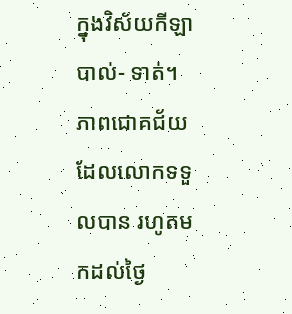ក្នុងវិស័យកីឡាបាល់- ទាត់។ ភាពជោគជ័យដែលលោកទទួលបាន រហូតមកដល់ថ្ងៃ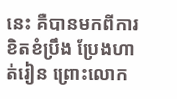នេះ គឺបានមកពីការខិតខំប្រឹង ប្រែងហាត់រៀន ព្រោះលោក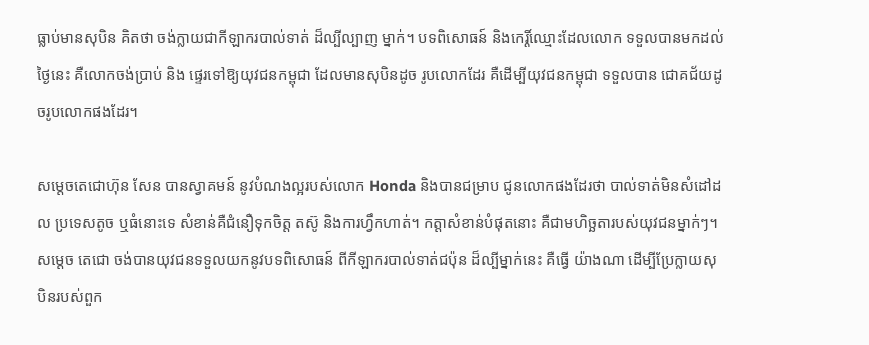ធ្លាប់មានសុបិន គិតថា ចង់ក្លាយជាកីឡាករបាល់ទាត់ ដ៏ល្បីល្បាញ ម្នាក់។ បទពិសោធន៍ និងកេរ្តិ៍ឈ្មោះដែលលោក ទទួលបានមកដល់ថ្ងៃនេះ គឺលោកចង់ប្រាប់ និង ផ្ទេរទៅឱ្យយុវជនកម្ពុជា ដែលមានសុបិនដូច រូបលោកដែរ គឺដើម្បីយុវជនកម្ពុជា ទទួលបាន ជោគជ័យដូចរូបលោកផងដែរ។

សម្តេចតេជោហ៊ុន សែន បានស្វាគមន៍ នូវបំណងល្អរបស់លោក Honda និងបានជម្រាប ជូនលោកផងដែរថា បាល់ទាត់មិនសំដៅដល ប្រទេសតូច ឬធំនោះទេ សំខាន់គឺជំនឿទុកចិត្ត តស៊ូ និងការហ្វឹកហាត់។ កត្តាសំខាន់បំផុតនោះ គឺជាមហិច្ឆតារបស់យុវជនម្នាក់ៗ។ សម្តេច តេជោ ចង់បានយុវជនទទួលយកនូវបទពិសោធន៍ ពីកីឡាករបាល់ទាត់ជប៉ុន ដ៏ល្បីម្នាក់នេះ គឺធ្វើ យ៉ាងណា ដើម្បីប្រែក្លាយសុបិនរបស់ពួក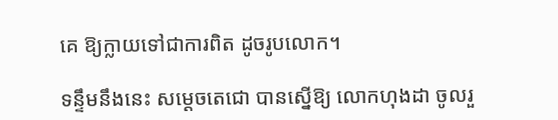គេ ឱ្យក្លាយទៅជាការពិត ដូចរូបលោក។

ទន្ទឹមនឹងនេះ សម្តេចតេជោ បានស្នើឱ្យ លោកហុងដា ចូលរួ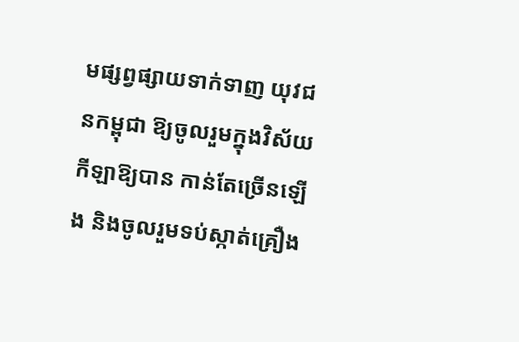មផ្សព្វផ្សាយទាក់ទាញ យុវជនកម្ពុជា ឱ្យចូលរួមក្នុងវិស័យកីឡាឱ្យបាន កាន់តែច្រើនឡើង និងចូលរួមទប់ស្កាត់គ្រឿង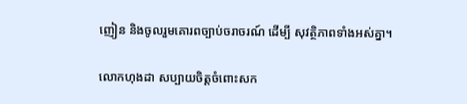ញៀន និងចូលរួមគោរពច្បាប់ចរាចរណ៍ ដើម្បី សុវត្ថិភាពទាំងអស់គ្នា។

លោកហុងដា សប្បាយចិត្តចំពោះសក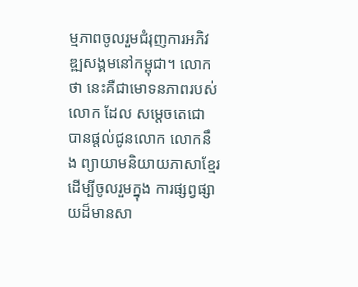ម្មភាពចូលរួមជំរុញការអភិវឌ្ឍសង្គមនៅកម្ពុជា។ លោកថា នេះគឺជាមោទនភាពរបស់លោក ដែល សម្តេចតេជោ បានផ្តល់ជូនលោក លោកនឹង ព្យាយាមនិយាយភាសាខ្មែរ ដើម្បីចូលរួមក្នុង ការផ្សព្វផ្សាយដ៏មានសា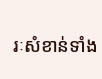រៈសំខាន់ទាំង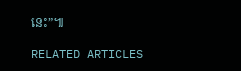នេះ”៕

RELATED ARTICLES